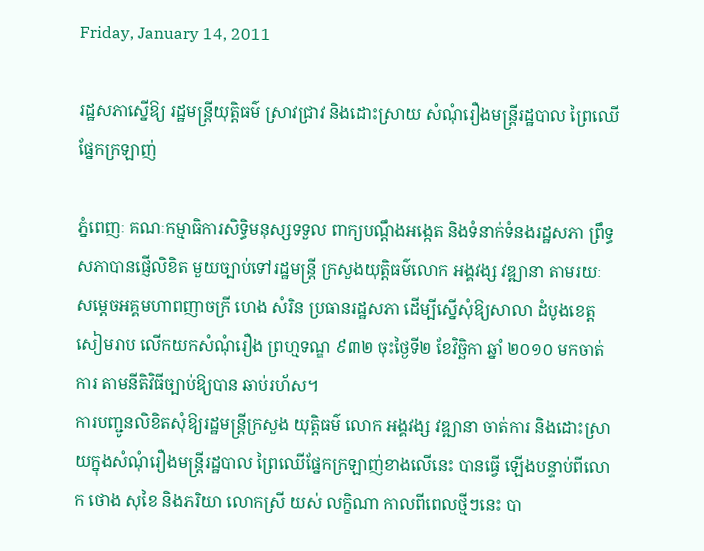Friday, January 14, 2011

រដ្ឋសភាស្នើឱ្យ រដ្ឋមន្ដ្រីយុត្ដិធម៌ ស្រាវជ្រាវ និងដោះស្រាយ សំណុំរឿងមន្ដ្រីរដ្ឋបាល ព្រៃឈើផ្នែកក្រឡាញ់

ភ្នំពេញៈ គណៈកម្មាធិការសិទ្ធិមនុស្សទទួល ពាក្យបណ្ដឹងអង្កេត និងទំនាក់ទំនងរដ្ឋសភា ព្រឹទ្ធសភាបានផ្ញើលិខិត មួយច្បាប់ទៅរដ្ឋមន្ដ្រី ក្រសួងយុត្ដិធម៌លោក អង្គវង្ស វឌ្ឍានា តាមរយៈ សម្ដេចអគ្គមហាពញាចក្រី ហេង សំរិន ប្រធានរដ្ឋសភា ដើម្បីស្នើសុំឱ្យសាលា ដំបូងខេត្ដសៀមរាប លើកយកសំណុំរឿង ព្រហ្មទណ្ឌ ៩៣២ ចុះថ្ងៃទី២ ខែវិច្ឆិកា ឆ្នាំ ២០១០ មកចាត់ការ តាមនីតិវិធីច្បាប់ឱ្យបាន ឆាប់រហ័ស។
ការបញ្ជូនលិខិតសុំឱ្យរដ្ឋមន្ដ្រីក្រសួង យុត្ដិធម៌ លោក អង្គវង្ស វឌ្ឍានា ចាត់ការ និងដោះស្រាយក្នុងសំណុំរឿងមន្ដ្រីរដ្ឋបាល ព្រៃឈើផ្នែកក្រឡាញ់ខាងលើនេះ បានធ្វើ ឡើងបន្ទាប់ពីលោក ថោង សុខៃ និងភរិយា លោកស្រី យស់ លក្ខិណា កាលពីពេលថ្មីៗនេះ បា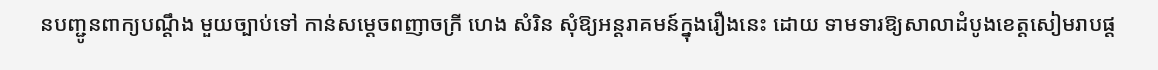នបញ្ជូនពាក្យបណ្ដឹង មួយច្បាប់ទៅ កាន់សម្ដេចពញាចក្រី ហេង សំរិន សុំឱ្យអន្ដរាគមន៍ក្នុងរឿងនេះ ដោយ ទាមទារឱ្យសាលាដំបូងខេត្ដសៀមរាបផ្ដ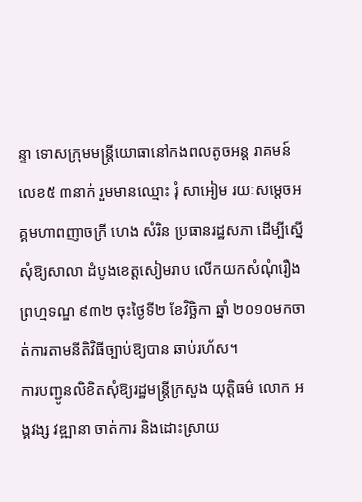ន្ទា ទោសក្រុមមន្ដ្រីយោធានៅកងពលតូចអន្ដ រាគមន៍លេខ៥ ៣នាក់ រួមមានឈ្មោះ រុំ សាអៀម រយៈសម្ដេចអគ្គមហាពញាចក្រី ហេង សំរិន ប្រធានរដ្ឋសភា ដើម្បីស្នើសុំឱ្យសាលា ដំបូងខេត្ដសៀមរាប លើកយកសំណុំរឿង ព្រហ្មទណ្ឌ ៩៣២ ចុះថ្ងៃទី២ ខែវិច្ឆិកា ឆ្នាំ ២០១០មកចាត់ការតាមនីតិវិធីច្បាប់ឱ្យបាន ឆាប់រហ័ស។
ការបញ្ជូនលិខិតសុំឱ្យរដ្ឋមន្ដ្រីក្រសួង យុត្ដិធម៌ លោក អង្គវង្ស វឌ្ឍានា ចាត់ការ និងដោះស្រាយ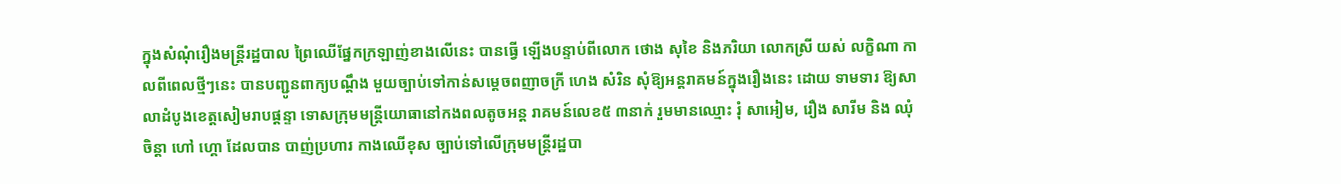ក្នុងសំណុំរឿងមន្ដ្រីរដ្ឋបាល ព្រៃឈើផ្នែកក្រឡាញ់ខាងលើនេះ បានធ្វើ ឡើងបន្ទាប់ពីលោក ថោង សុខៃ និងភរិយា លោកស្រី យស់ លក្ខិណា កាលពីពេលថ្មីៗនេះ បានបញ្ជូនពាក្យបណ្ដឹង មួយច្បាប់ទៅកាន់សម្ដេចពញាចក្រី ហេង សំរិន សុំឱ្យអន្ដរាគមន៍ក្នុងរឿងនេះ ដោយ ទាមទារ ឱ្យសាលាដំបូងខេត្ដសៀមរាបផ្ដន្ទា ទោសក្រុមមន្ដ្រីយោធានៅកងពលតូចអន្ដ រាគមន៍លេខ៥ ៣នាក់ រួមមានឈ្មោះ រុំ សាអៀម, រឿង សារីម និង ឈុំ ចិន្ដា ហៅ ហ្គោ ដែលបាន បាញ់ប្រហារ កាងឈើខុស ច្បាប់ទៅលើក្រុមមន្ដ្រីរដ្ឋបា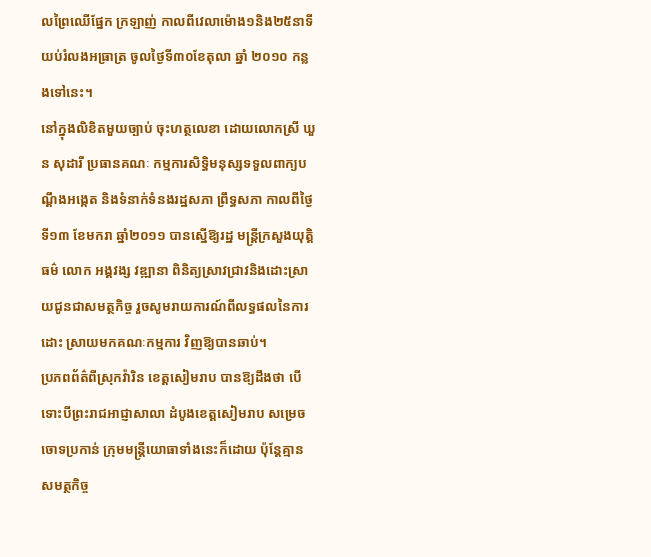លព្រៃឈើផ្នែក ក្រឡាញ់ កាលពីវេលាម៉ោង១និង២៥នាទី យប់រំលងអធ្រាត្រ ចូលថ្ងៃទី៣០ខែតុលា ឆ្នាំ ២០១០ កន្លងទៅនេះ។
នៅក្នុងលិខិតមួយច្បាប់ ចុះហត្ថលេខា ដោយលោកស្រី ឃួន សុដារី ប្រធានគណៈ កម្មការសិទ្ធិមនុស្សទទួលពាក្យបណ្ដឹងអង្កេត និងទំនាក់ទំនងរដ្ឋសភា ព្រឹទ្ធសភា កាលពីថ្ងៃ ទី១៣ ខែមករា ឆ្នាំ២០១១ បានស្នើឱ្យរដ្ឋ មន្ដ្រីក្រសួងយុត្ដិធម៌ លោក អង្គវង្ស វឌ្ឍានា ពិនិត្យស្រាវជ្រាវនិងដោះស្រាយជូនជាសមត្ថកិច្ច រួចសូមរាយការណ៍ពីលទ្ធផលនៃការដោះ ស្រាយមកគណៈកម្មការ វិញឱ្យបានឆាប់។
ប្រភពព័ត៌ពីស្រុកវ៉ារិន ខេត្ដសៀមរាប បានឱ្យដឹងថា បើទោះបីព្រះរាជអាជ្ញាសាលា ដំបូងខេត្ដសៀមរាប សម្រេចចោទប្រកាន់ ក្រុមមន្ដ្រីយោធាទាំងនេះក៏ដោយ ប៉ុន្ដែគ្មាន សមត្ថកិច្ច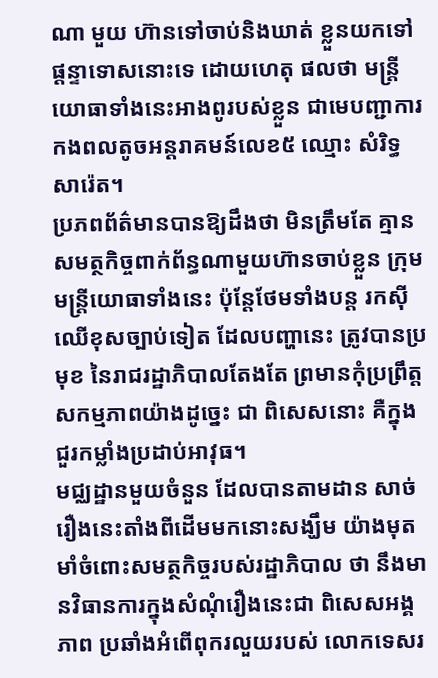ណា មួយ ហ៊ានទៅចាប់និងឃាត់ ខ្លួនយកទៅផ្ដន្ទាទោសនោះទេ ដោយហេតុ ផលថា មន្ដ្រីយោធាទាំងនេះអាងពូរបស់ខ្លួន ជាមេបញ្ជាការកងពលតូចអន្ដរាគមន៍លេខ៥ ឈ្មោះ សំរិទ្ធ សារ៉េត។
ប្រភពព័ត៌មានបានឱ្យដឹងថា មិនត្រឹមតែ គ្មានសមត្ថកិច្ចពាក់ព័ន្ធណាមួយហ៊ានចាប់ខ្លួន ក្រុមមន្ដ្រីយោធាទាំងនេះ ប៉ុន្ដែថែមទាំងបន្ដ រកស៊ីឈើខុសច្បាប់ទៀត ដែលបញ្ហានេះ ត្រូវបានប្រមុខ នៃរាជរដ្ឋាភិបាលតែងតែ ព្រមានកុំប្រព្រឹត្ដសកម្មភាពយ៉ាងដូច្នេះ ជា ពិសេសនោះ គឺក្នុងជួរកម្លាំងប្រដាប់អាវុធ។
មជ្ឈដ្ឋានមួយចំនួន ដែលបានតាមដាន សាច់រឿងនេះតាំងពីដើមមកនោះសង្ឃឹម យ៉ាងមុតមាំចំពោះសមត្ថកិច្ចរបស់រដ្ឋាភិបាល ថា នឹងមានវិធានការក្នុងសំណុំរឿងនេះជា ពិសេសអង្គភាព ប្រឆាំងអំពើពុករលួយរបស់ លោកទេសរ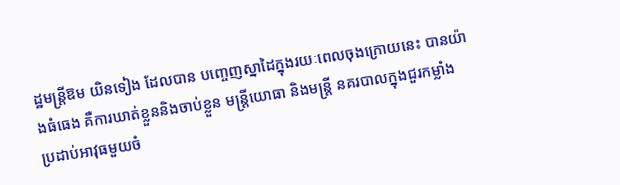ដ្ឋមន្ដ្រីឱម យិនទៀង ដែលបាន បញ្ចេញស្នាដៃក្នុងរយៈពេលចុងក្រោយនេះ បានយ៉ាងធំធេង គឺការឃាត់ខ្លួននិងចាប់ខ្លួន មន្ដ្រីយោធា និងមន្ដ្រី នគរបាលក្នុងជួរកម្លាំង ប្រដាប់អាវុធមួយចំ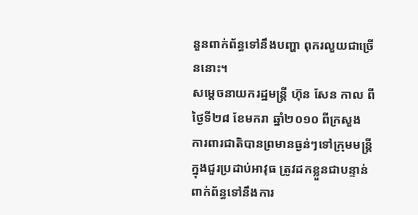នួនពាក់ព័ន្ធទៅនឹងបញ្ហា ពុករលួយជាច្រើននោះ។
សម្ដេចនាយករដ្ឋមន្ដ្រី ហ៊ុន សែន កាល ពីថ្ងៃទី២៨ ខែមករា ឆ្នាំ២០១០ ពីក្រសួង ការពារជាតិបានព្រមានធ្ងន់ៗទៅក្រុមមន្ដ្រី ក្នុងជួរប្រដាប់អាវុធ ត្រូវដកខ្លួនជាបន្ទាន់ ពាក់ព័ន្ធទៅនឹងការ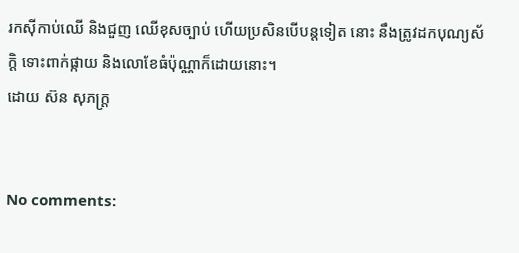រកស៊ីកាប់ឈើ និងជួញ ឈើខុសច្បាប់ ហើយប្រសិនបើបន្ដទៀត នោះ នឹងត្រូវដកបុណ្យស័ក្ដិ ទោះពាក់ផ្កាយ និងលោខែធំប៉ុណ្ណាក៏ដោយនោះ។
ដោយ ស៊ន សុភក្រ្ត


No comments: